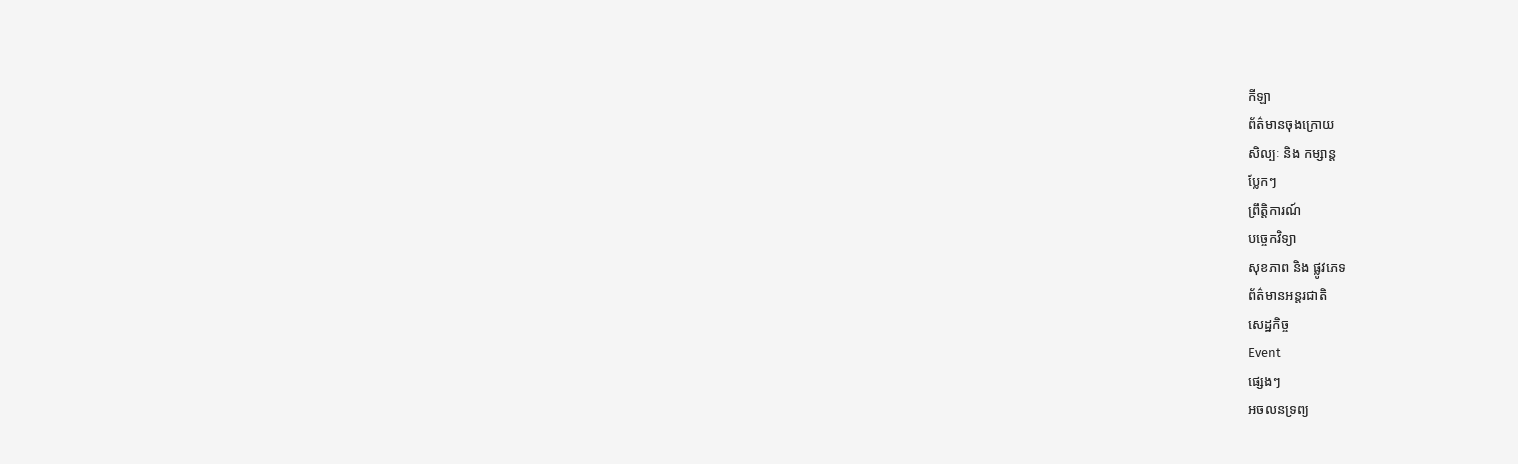កីឡា
ព័ត៌មានចុងក្រោយ
សិល្បៈ និង កម្សាន្ត
ប្លែកៗ
ព្រឹត្តិការណ៍
បច្ចេកវិទ្យា
សុខភាព និង ផ្លូវភេទ
ព័ត៌មានអន្តរជាតិ
សេដ្ឋកិច្ច
Event
ផ្សេងៗ
អចលនទ្រព្យ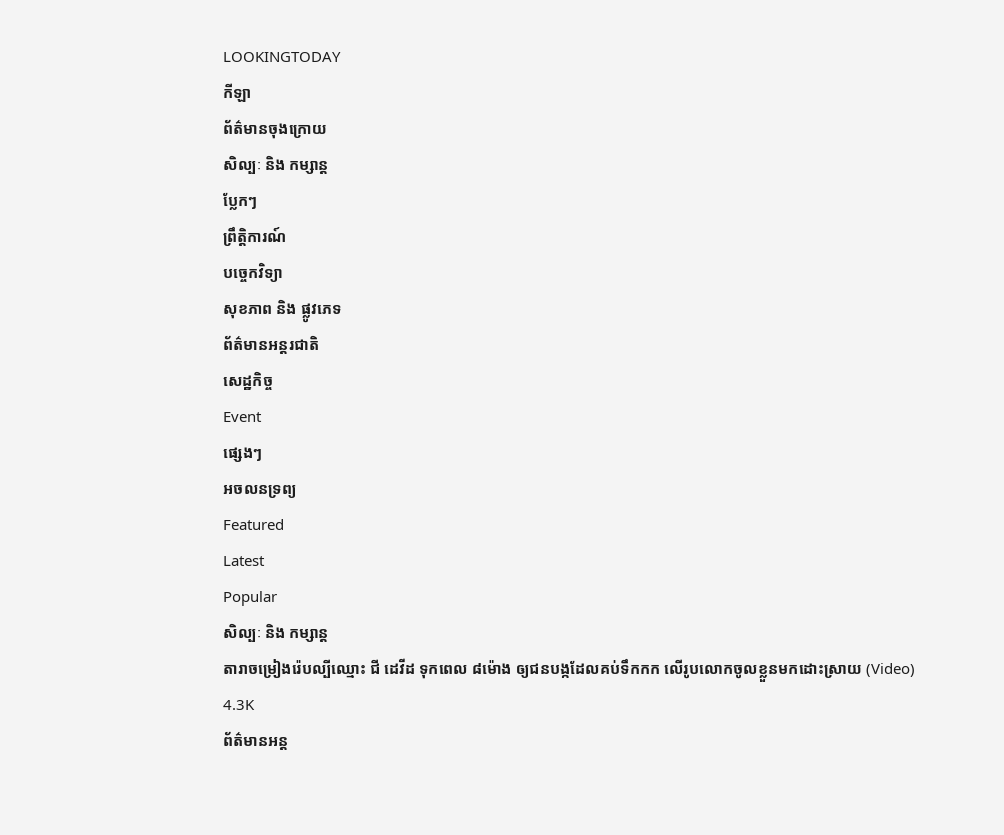LOOKINGTODAY
កីឡា
ព័ត៌មានចុងក្រោយ
សិល្បៈ និង កម្សាន្ត
ប្លែកៗ
ព្រឹត្តិការណ៍
បច្ចេកវិទ្យា
សុខភាព និង ផ្លូវភេទ
ព័ត៌មានអន្តរជាតិ
សេដ្ឋកិច្ច
Event
ផ្សេងៗ
អចលនទ្រព្យ
Featured
Latest
Popular
សិល្បៈ និង កម្សាន្ត
តារាចម្រៀងរ៉េបល្បីឈ្មោះ ជី ដេវីដ ទុកពេល ៨ម៉ោង ឲ្យជនបង្កដែលគប់ទឹកកក លើរូបលោកចូលខ្លួនមកដោះស្រាយ (Video)
4.3K
ព័ត៌មានអន្ត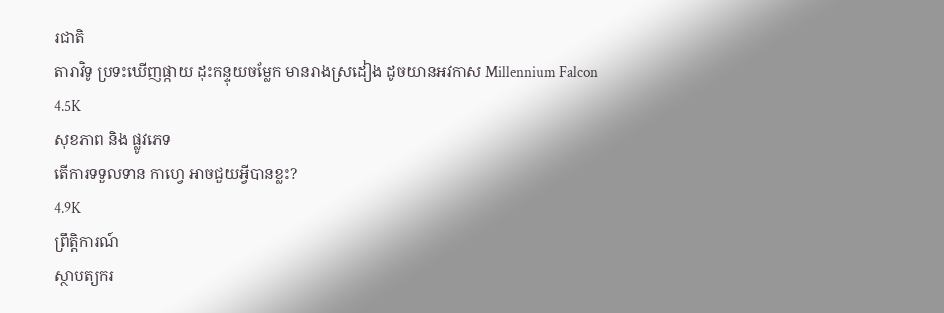រជាតិ
តារាវិទូ ប្រទះឃើញផ្កាយ ដុះកន្ទុយចម្លែក មានរាងស្រដៀង ដូចយានអវកាស Millennium Falcon
4.5K
សុខភាព និង ផ្លូវភេទ
តើការទទួលទាន កាហ្វេ អាចជួយអ្វីបានខ្លះ?
4.9K
ព្រឹត្តិការណ៍
ស្ថាបត្យករ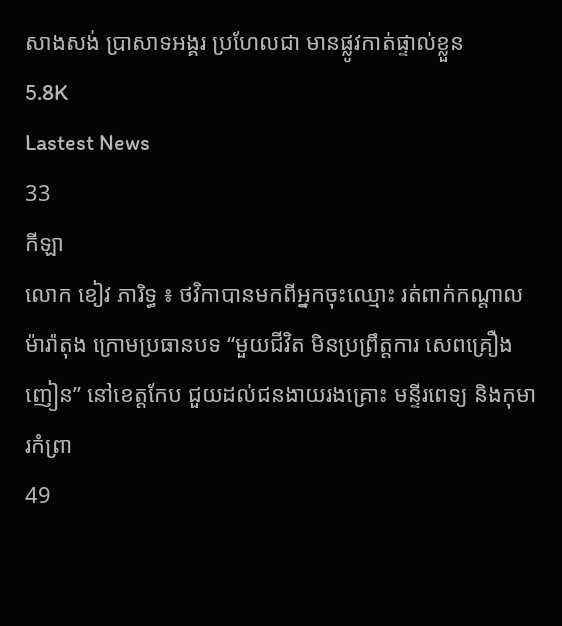សាងសង់ ប្រាសាទអង្គរ ប្រហែលជា មានផ្លូវកាត់ផ្ទាល់ខ្លួន
5.8K
Lastest News
33
កីឡា
លោក ខៀវ ភារិទ្ធ ៖ ថវិកាបានមកពីអ្នកចុះឈ្មោះ រត់ពាក់កណ្តាលម៉ារ៉ាតុង ក្រោមប្រធានបទ “មួយជីវិត មិនប្រព្រឹត្តការ សេពគ្រឿងញៀន” នៅខេត្តកែប ជួយដល់ជនងាយរងគ្រោះ មន្ទីរពេទ្យ និងកុមារកំព្រា
49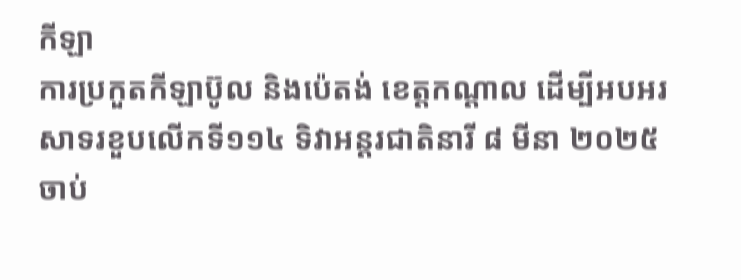កីឡា
ការប្រកួតកីឡាប៊ូល និងប៉េតង់ ខេត្តកណ្តាល ដើម្បីអបអរសាទរខួបលើកទី១១៤ ទិវាអន្តរជាតិនារី ៨ មីនា ២០២៥ ចាប់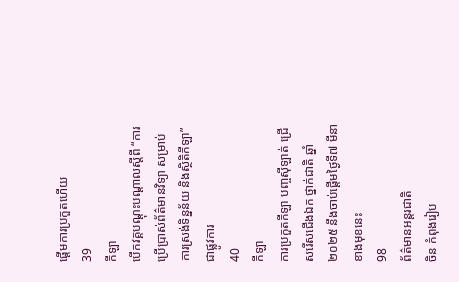ផ្តើមការប្រកួតហើយ
39
កីឡា
បើកវគ្គបណ្ដុះបណ្ដាលស្ដីពី “ការប្រើប្រាស់ព័ត៌មានវិទ្យា សម្រាប់ការស្រង់ទិន្នន័យ និងស្ថិតិកីឡា”ជាផ្លូវការ
40
កីឡា
ការប្រកួតកីឡា បញ្ចស៊ីឡាត់ ជ្រើសរើសជើងឯក ថ្នាក់ជាតិ ឆ្នាំ២០២៥ នឹងចាប់ផ្តើមថ្ងៃទី៧ មីនាខាងមុខនេះ
98
ព័ត៌មានអន្តរជាតិ
ចិន កំពុងរៀប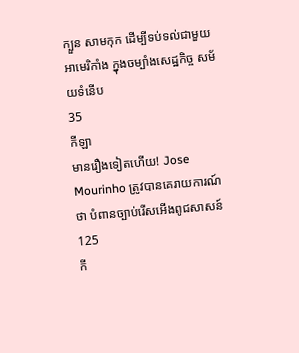ក្បួន សាមកុក ដើម្បីទប់ទល់ជាមួយ អាមេរិកាំង ក្នុងចម្បាំងសេដ្ឋកិច្ច សម័យទំនើប
35
កីឡា
មានរឿងទៀតហើយ! Jose Mourinho ត្រូវបានគេរាយការណ៍ថា បំពានច្បាប់រើសអើងពូជសាសន៍
125
កី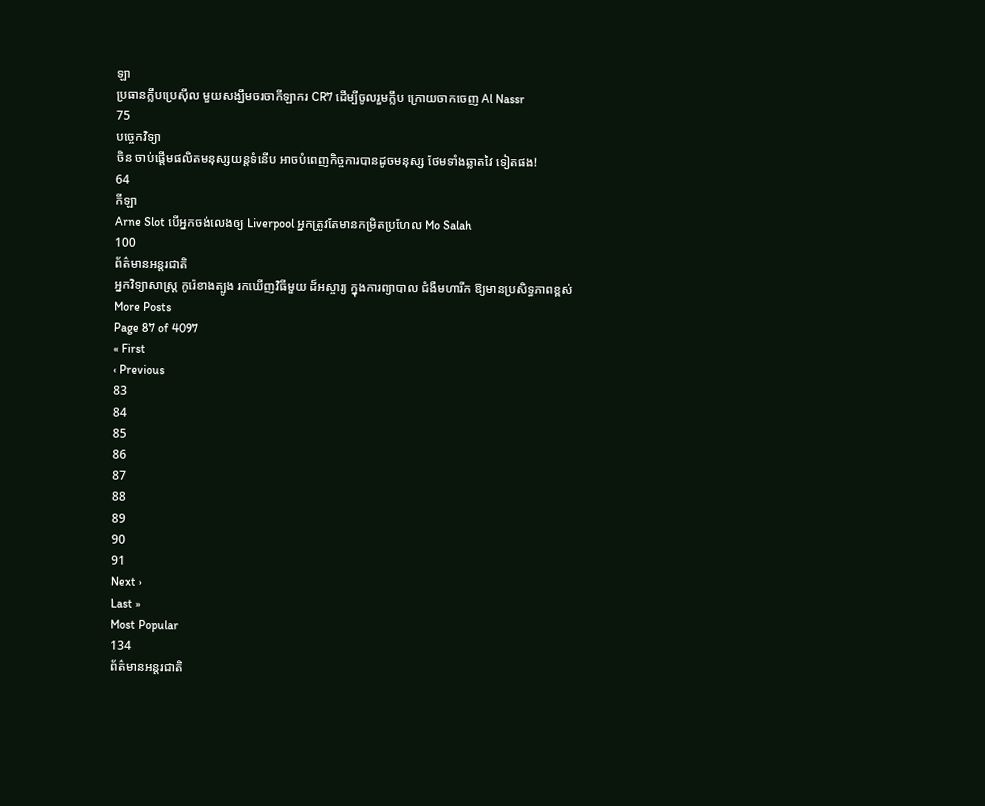ឡា
ប្រធានក្លឹបប្រេស៊ីល មួយសង្ឃឹមចរចាកីឡាករ CR7 ដើម្បីចូលរួមក្លឹប ក្រោយចាកចេញ Al Nassr
75
បច្ចេកវិទ្យា
ចិន ចាប់ផ្តើមផលិតមនុស្សយន្តទំនើប អាចបំពេញកិច្ចការបានដូចមនុស្ស ថែមទាំងឆ្លាតវៃ ទៀតផង!
64
កីឡា
Arne Slot បើអ្នកចង់លេងឲ្យ Liverpool អ្នកត្រូវតែមានកម្រិតប្រហែល Mo Salah
100
ព័ត៌មានអន្តរជាតិ
អ្នកវិទ្យាសាស្ត្រ កូរ៉េខាងត្បូង រកឃើញវិធីមួយ ដ៏អស្ចារ្យ ក្នុងការព្យាបាល ជំងឺមហារីក ឱ្យមានប្រសិទ្ធភាពខ្ពស់
More Posts
Page 87 of 4097
« First
‹ Previous
83
84
85
86
87
88
89
90
91
Next ›
Last »
Most Popular
134
ព័ត៌មានអន្តរជាតិ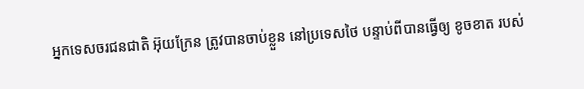អ្នកទេសចរជនជាតិ អ៊ុយក្រែន ត្រូវបានចាប់ខ្លួន នៅប្រទេសថៃ បន្ទាប់ពីបានធ្វើឲ្យ ខូចខាត របស់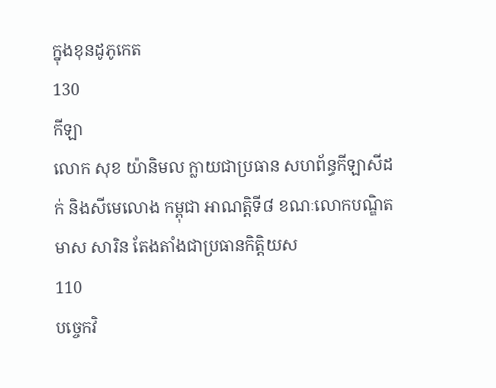ក្នុងខុនដូភូកេត
130
កីឡា
លោក សុខ យ៉ានិមល ក្លាយជាប្រធាន សហព័ន្ធកីឡាសីដក់ និងសីមេលោង កម្ពុជា អាណត្តិទី៨ ខណៈលោកបណ្ឌិត មាស សារិន តែងតាំងជាប្រធានកិត្តិយស
110
បច្ចេកវិ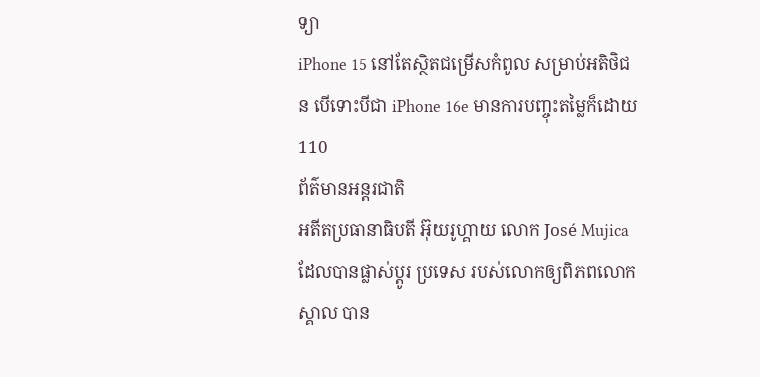ទ្យា
iPhone 15 នៅតែស្ថិតជម្រើសកំពូល សម្រាប់អតិថិជន បើទោះបីជា iPhone 16e មានការបញ្ចុះតម្លៃក៏ដោយ
110
ព័ត៌មានអន្តរជាតិ
អតីតប្រធានាធិបតី អ៊ុយរូហ្គាយ លោក José Mujica ដែលបានផ្លាស់ប្តូរ ប្រទេស របស់លោកឲ្យពិភពលោកស្គាល បាន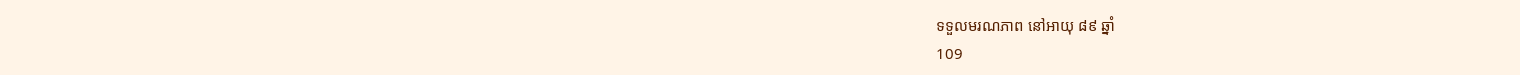ទទួលមរណភាព នៅអាយុ ៨៩ ឆ្នាំ
109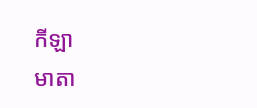កីឡា
មាតា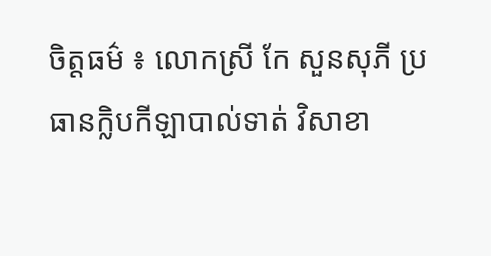ចិត្តធម៌ ៖ លោកស្រី កែ សួនសុភី ប្រធានក្លិបកីឡាបាល់ទាត់ វិសាខា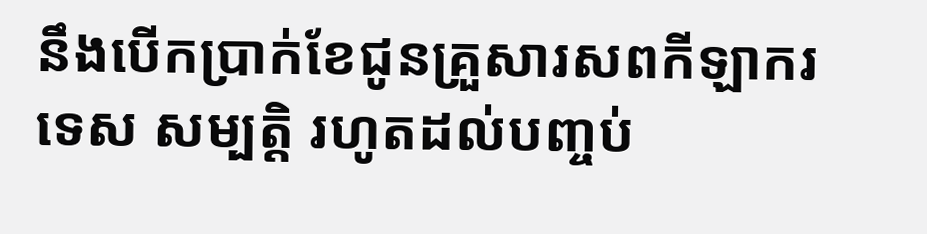នឹងបើកប្រាក់ខែជូនគ្រួសារសពកីឡាករ ទេស សម្បត្តិ រហូតដល់បញ្ចប់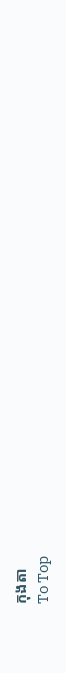កុងតា
To Top